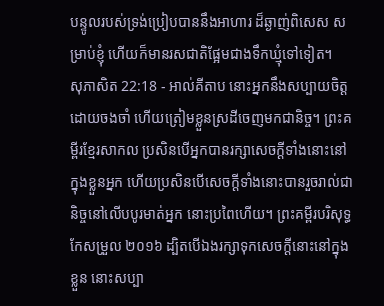បន្ទូលរបស់ទ្រង់ប្រៀបបាននឹងអាហារ ដ៏ឆ្ងាញ់ពិសេស សម្រាប់ខ្ញុំ ហើយក៏មានរសជាតិផ្អែមជាងទឹកឃ្មុំទៅទៀត។
សុភាសិត 22:18 - អាល់គីតាប នោះអ្នកនឹងសប្បាយចិត្ត ដោយចងចាំ ហើយត្រៀមខ្លួនស្រដីចេញមកជានិច្ច។ ព្រះគម្ពីរខ្មែរសាកល ប្រសិនបើអ្នកបានរក្សាសេចក្ដីទាំងនោះនៅក្នុងខ្លួនអ្នក ហើយប្រសិនបើសេចក្ដីទាំងនោះបានរួចរាល់ជានិច្ចនៅលើបបូរមាត់អ្នក នោះប្រពៃហើយ។ ព្រះគម្ពីរបរិសុទ្ធកែសម្រួល ២០១៦ ដ្បិតបើឯងរក្សាទុកសេចក្ដីនោះនៅក្នុងខ្លួន នោះសប្បា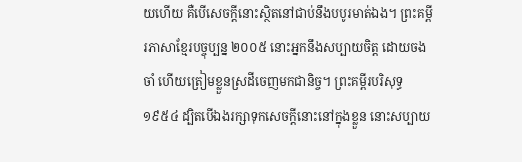យហើយ គឺបើសេចក្ដីនោះស្ថិតនៅជាប់នឹងបបូរមាត់ឯង។ ព្រះគម្ពីរភាសាខ្មែរបច្ចុប្បន្ន ២០០៥ នោះអ្នកនឹងសប្បាយចិត្ត ដោយចងចាំ ហើយត្រៀមខ្លួនស្រដីចេញមកជានិច្ច។ ព្រះគម្ពីរបរិសុទ្ធ ១៩៥៤ ដ្បិតបើឯងរក្សាទុកសេចក្ដីនោះនៅក្នុងខ្លួន នោះសប្បាយ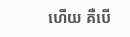ហើយ គឺបើ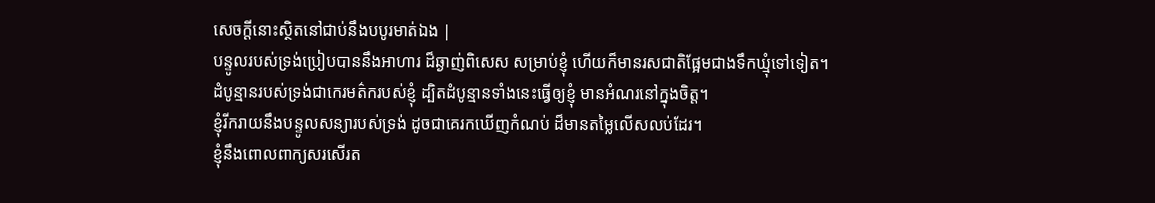សេចក្ដីនោះស្ថិតនៅជាប់នឹងបបូរមាត់ឯង |
បន្ទូលរបស់ទ្រង់ប្រៀបបាននឹងអាហារ ដ៏ឆ្ងាញ់ពិសេស សម្រាប់ខ្ញុំ ហើយក៏មានរសជាតិផ្អែមជាងទឹកឃ្មុំទៅទៀត។
ដំបូន្មានរបស់ទ្រង់ជាកេរមត៌ករបស់ខ្ញុំ ដ្បិតដំបូន្មានទាំងនេះធ្វើឲ្យខ្ញុំ មានអំណរនៅក្នុងចិត្ត។
ខ្ញុំរីករាយនឹងបន្ទូលសន្យារបស់ទ្រង់ ដូចជាគេរកឃើញកំណប់ ដ៏មានតម្លៃលើសលប់ដែរ។
ខ្ញុំនឹងពោលពាក្យសរសើរត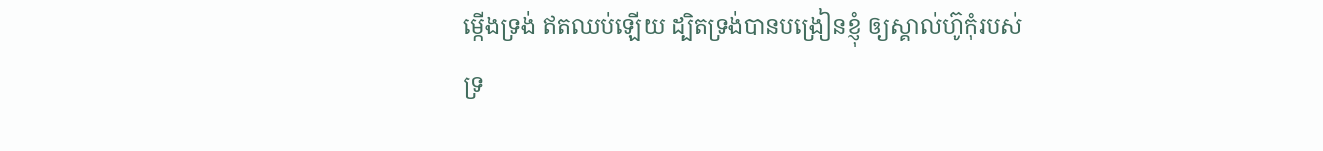ម្កើងទ្រង់ ឥតឈប់ឡើយ ដ្បិតទ្រង់បានបង្រៀនខ្ញុំ ឲ្យស្គាល់ហ៊ូកុំរបស់ទ្រ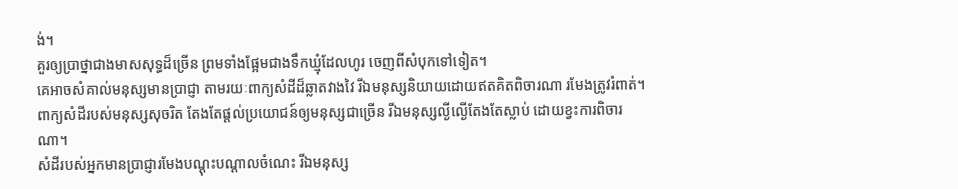ង់។
គួរឲ្យប្រាថ្នាជាងមាសសុទ្ធដ៏ច្រើន ព្រមទាំងផ្អែមជាងទឹកឃ្មុំដែលហូរ ចេញពីសំបុកទៅទៀត។
គេអាចសំគាល់មនុស្សមានប្រាជ្ញា តាមរយៈពាក្យសំដីដ៏ឆ្លាតវាងវៃ រីឯមនុស្សនិយាយដោយឥតគិតពិចារណា រមែងត្រូវរំពាត់។
ពាក្យសំដីរបស់មនុស្សសុចរិត តែងតែផ្ដល់ប្រយោជន៍ឲ្យមនុស្សជាច្រើន រីឯមនុស្សល្ងីល្ងើតែងតែស្លាប់ ដោយខ្វះការពិចារណា។
សំដីរបស់អ្នកមានប្រាជ្ញារមែងបណ្ដុះបណ្ដាលចំណេះ រីឯមនុស្ស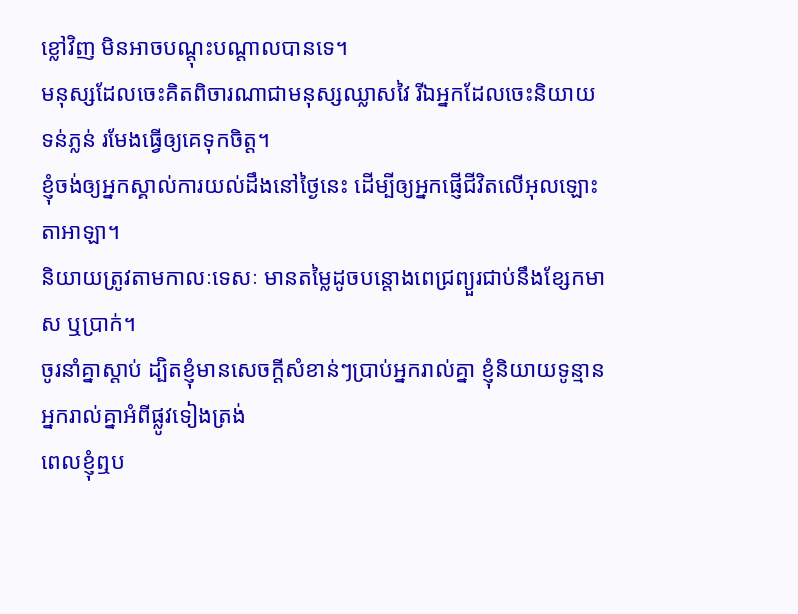ខ្លៅវិញ មិនអាចបណ្ដុះបណ្ដាលបានទេ។
មនុស្សដែលចេះគិតពិចារណាជាមនុស្សឈ្លាសវៃ រីឯអ្នកដែលចេះនិយាយទន់ភ្លន់ រមែងធ្វើឲ្យគេទុកចិត្ត។
ខ្ញុំចង់ឲ្យអ្នកស្គាល់ការយល់ដឹងនៅថ្ងៃនេះ ដើម្បីឲ្យអ្នកផ្ញើជីវិតលើអុលឡោះតាអាឡា។
និយាយត្រូវតាមកាលៈទេសៈ មានតម្លៃដូចបន្តោងពេជ្រព្យួរជាប់នឹងខ្សែកមាស ឬប្រាក់។
ចូរនាំគ្នាស្ដាប់ ដ្បិតខ្ញុំមានសេចក្ដីសំខាន់ៗប្រាប់អ្នករាល់គ្នា ខ្ញុំនិយាយទូន្មានអ្នករាល់គ្នាអំពីផ្លូវទៀងត្រង់
ពេលខ្ញុំឮប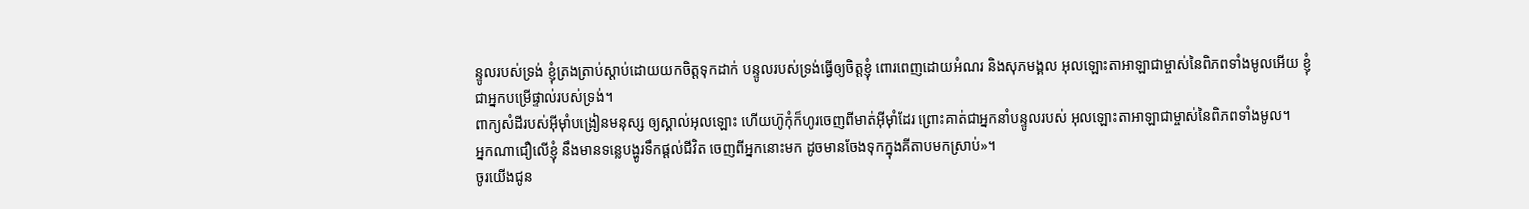ន្ទូលរបស់ទ្រង់ ខ្ញុំត្រងត្រាប់ស្ដាប់ដោយយកចិត្តទុកដាក់ បន្ទូលរបស់ទ្រង់ធ្វើឲ្យចិត្តខ្ញុំ ពោរពេញដោយអំណរ និងសុភមង្គល អុលឡោះតាអាឡាជាម្ចាស់នៃពិភពទាំងមូលអើយ ខ្ញុំជាអ្នកបម្រើផ្ទាល់របស់ទ្រង់។
ពាក្យសំដីរបស់អ៊ីមុាំបង្រៀនមនុស្ស ឲ្យស្គាល់អុលឡោះ ហើយហ៊ូកុំក៏ហូរចេញពីមាត់អ៊ីមុាំដែរ ព្រោះគាត់ជាអ្នកនាំបន្ទូលរបស់ អុលឡោះតាអាឡាជាម្ចាស់នៃពិភពទាំងមូល។
អ្នកណាជឿលើខ្ញុំ នឹងមានទន្លេបង្ហូរទឹកផ្ដល់ជីវិត ចេញពីអ្នកនោះមក ដូចមានចែងទុកក្នុងគីតាបមកស្រាប់»។
ចូរយើងជូន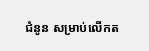ជំនូន សម្រាប់លើកត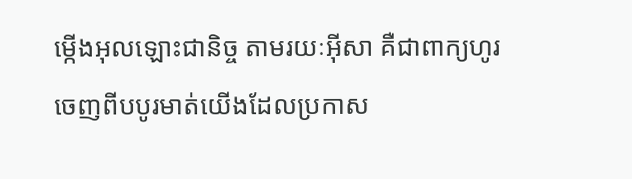ម្កើងអុលឡោះជានិច្ច តាមរយៈអ៊ីសា គឺជាពាក្យហូរចេញពីបបូរមាត់យើងដែលប្រកាស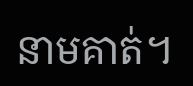នាមគាត់។